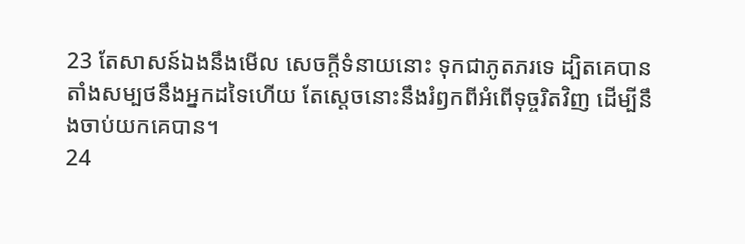23 តែសាសន៍ឯងនឹងមើល សេចក្ដីទំនាយនោះ ទុកជាភូតភរទេ ដ្បិតគេបានតាំងសម្បថនឹងអ្នកដទៃហើយ តែស្តេចនោះនឹងរំឭកពីអំពើទុច្ចរិតវិញ ដើម្បីនឹងចាប់យកគេបាន។
24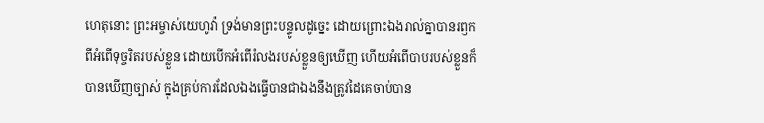ហេតុនោះ ព្រះអម្ចាស់យេហូវ៉ា ទ្រង់មានព្រះបន្ទូលដូច្នេះ ដោយព្រោះឯងរាល់គ្នាបានរឭកពីអំពើទុច្ចរិតរបស់ខ្លួន ដោយបើកអំពើរំលងរបស់ខ្លួនឲ្យឃើញ ហើយអំពើបាបរបស់ខ្លួនក៏បានឃើញច្បាស់ ក្នុងគ្រប់ការដែលឯងធ្វើបានជាឯងនឹងត្រូវដៃគេចាប់បាន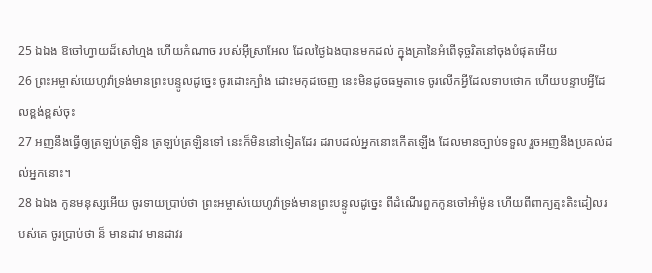25 ឯឯង ឱចៅហ្វាយដ៏សៅហ្មង ហើយកំណាច របស់អ៊ីស្រាអែល ដែលថ្ងៃឯងបានមកដល់ ក្នុងគ្រានៃអំពើទុច្ចរិតនៅចុងបំផុតអើយ
26 ព្រះអម្ចាស់យេហូវ៉ាទ្រង់មានព្រះបន្ទូលដូច្នេះ ចូរដោះក្បាំង ដោះមកុដចេញ នេះមិនដូចធម្មតាទេ ចូរលើកអ្វីដែលទាបថោក ហើយបន្ទាបអ្វីដែលខ្ពង់ខ្ពស់ចុះ
27 អញនឹងធ្វើឲ្យត្រឡប់ត្រឡិន ត្រឡប់ត្រឡិនទៅ នេះក៏មិននៅទៀតដែរ ដរាបដល់អ្នកនោះកើតឡើង ដែលមានច្បាប់ទទួល រួចអញនឹងប្រគល់ដល់អ្នកនោះ។
28 ឯឯង កូនមនុស្សអើយ ចូរទាយប្រាប់ថា ព្រះអម្ចាស់យេហូវ៉ាទ្រង់មានព្រះបន្ទូលដូច្នេះ ពីដំណើរពួកកូនចៅអាំម៉ូន ហើយពីពាក្យត្មះតិះដៀលរបស់គេ ចូរប្រាប់ថា ន៏ មានដាវ មានដាវរ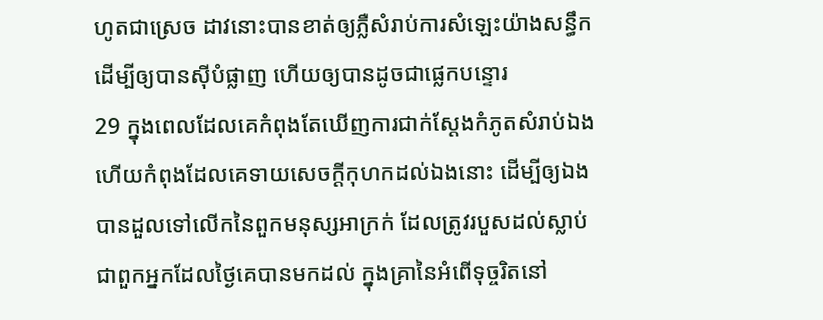ហូតជាស្រេច ដាវនោះបានខាត់ឲ្យភ្លឺសំរាប់ការសំឡេះយ៉ាងសន្ធឹក ដើម្បីឲ្យបានស៊ីបំផ្លាញ ហើយឲ្យបានដូចជាផ្លេកបន្ទោរ
29 ក្នុងពេលដែលគេកំពុងតែឃើញការជាក់ស្តែងកំភូតសំរាប់ឯង ហើយកំពុងដែលគេទាយសេចក្ដីកុហកដល់ឯងនោះ ដើម្បីឲ្យឯងបានដួលទៅលើកនៃពួកមនុស្សអាក្រក់ ដែលត្រូវរបួសដល់ស្លាប់ ជាពួកអ្នកដែលថ្ងៃគេបានមកដល់ ក្នុងគ្រានៃអំពើទុច្ចរិតនៅ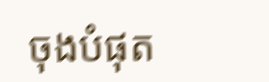ចុងបំផុត